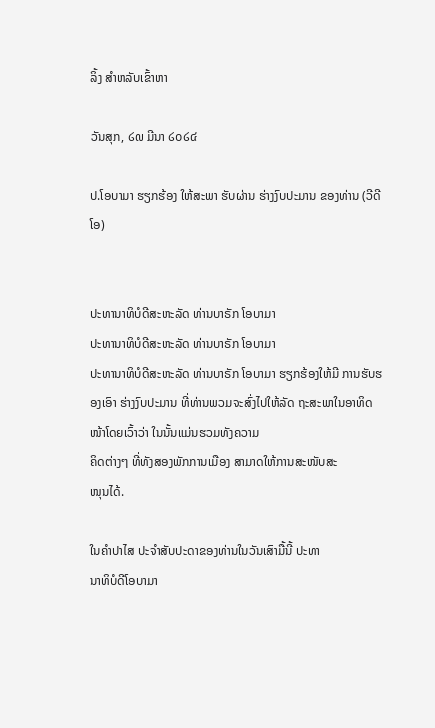ລິ້ງ ສຳຫລັບເຂົ້າຫາ

ວັນສຸກ, ໒໙ ມີນາ ໒໐໒໔

ປ.ໂອບາມາ ຮຽກຮ້ອງ ໃຫ້ສະພາ ຮັບຜ່ານ ຮ່າງງົບປະມານ ຂອງທ່ານ (ວີດີໂອ)


ປະທານາທິບໍດີສະຫະລັດ ທ່ານບາຣັກ ໂອບາມາ
ປະທານາທິບໍດີສະຫະລັດ ທ່ານບາຣັກ ໂອບາມາ
ປະທານາທິບໍດີສະຫະລັດ ທ່ານບາຣັກ ໂອບາມາ ຮຽກຮ້ອງໃຫ້ມີ ການຮັບຮອງເອົາ ຮ່າງງົບປະມານ ທີ່ທ່ານພວມຈະສົ່ງໄປໃຫ້ລັດ ຖະສະພາໃນອາທິດໜ້າໂດຍເວົ້າວ່າ ໃນນັ້ນແມ່ນຮວມທັງຄວາມ
ຄິດຕ່າງໆ ທີ່ທັງສອງພັກການເມືອງ ສາມາດໃຫ້ການສະໜັບສະ
ໜຸນໄດ້.

ໃນຄຳປາໄສ ປະຈຳສັບປະດາຂອງທ່ານໃນວັນເສົາມື້ນີ້ ປະທາ
ນາທິບໍດີໂອບາມາ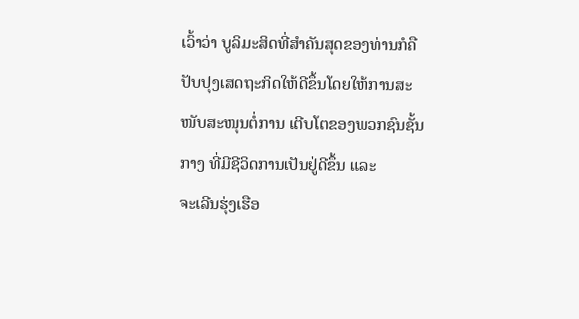ເວົ້າວ່າ ບູລິມະສິດທີ່ສຳຄັນສຸດຂອງທ່ານກໍຄື ປັບປຸງເສດຖະກິດໃຫ້ດີຂຶ້ນໂດຍໃຫ້ການສະໜັບສະໜຸນຕໍ່ການ ເຕີບໂຕຂອງພວກຊົນຊັ້ນກາງ ທີ່ມີຊີວິດການເປັນຢູ່ດີຂຶ້ນ ແລະ
ຈະເລີນຮຸ່ງເຮືອ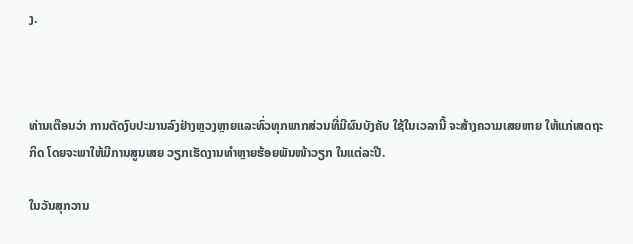ງ.



ທ່ານເຕືອນວ່າ ການຕັດງົບປະມານລົງຢ່າງຫຼວງຫຼາຍແລະທົ່ວທຸກພາກສ່ວນທີ່ມີຜົນບັງຄັບ ໃຊ້ໃນເວລານີ້ ຈະສ້າງຄວາມເສຍຫາຍ ໃຫ້ແກ່ເສດຖະກິດ ໂດຍຈະພາໃຫ້ມີການສູນເສຍ ວຽກເຮັດງານທຳຫຼາຍຮ້ອຍພັນໜ້າວຽກ ໃນແຕ່ລະປີ.

ໃນວັນສຸກວານ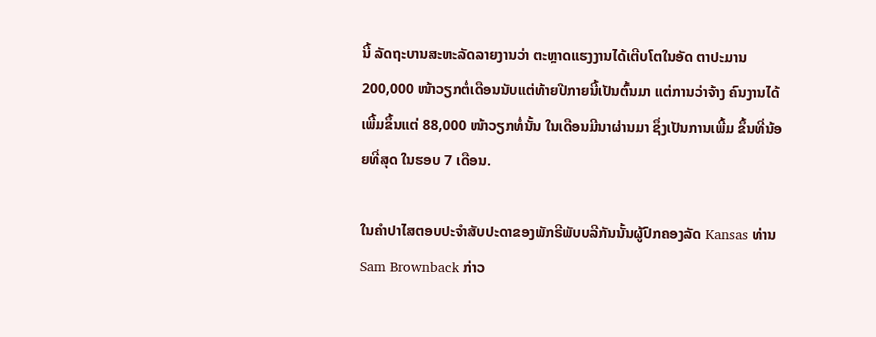ນີ້ ລັດຖະບານສະຫະລັດລາຍງານວ່າ ຕະຫຼາດແຮງງານໄດ້ເຕີບໂຕໃນອັດ ຕາປະມານ 200,000 ໜ້າວຽກຕໍ່ເດືອນນັບແຕ່ທ້າຍປີກາຍນີ້ເປັນຕົ້ນມາ ແຕ່ການວ່າຈ້າງ ຄົນງານໄດ້ເພີ້ມຂຶ້ນແຕ່ 88,000 ໜ້າວຽກທໍ່ນັ້ນ ໃນເດືອນມີນາຜ່ານມາ ຊຶ່ງເປັນການເພີ້ມ ຂຶ້ນທີ່ນ້ອຍທີ່ສຸດ ໃນຮອບ 7 ເດືອນ.

ໃນຄຳປາໄສຕອບປະຈຳສັບປະດາຂອງພັກຣີພັບບລີກັນນັ້ນຜູ້ປົກຄອງລັດ Kansas ທ່ານ Sam Brownback ກ່າວ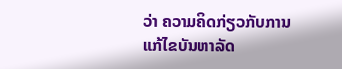ວ່າ ຄວາມຄິດກ່ຽວກັບການແກ້ໄຂບັນຫາລັດ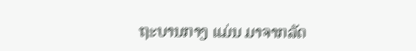ຖະບານກາງ ແມ່ນ ມາຈາກລັດ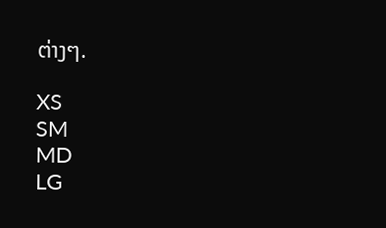ຕ່າງໆ.

XS
SM
MD
LG